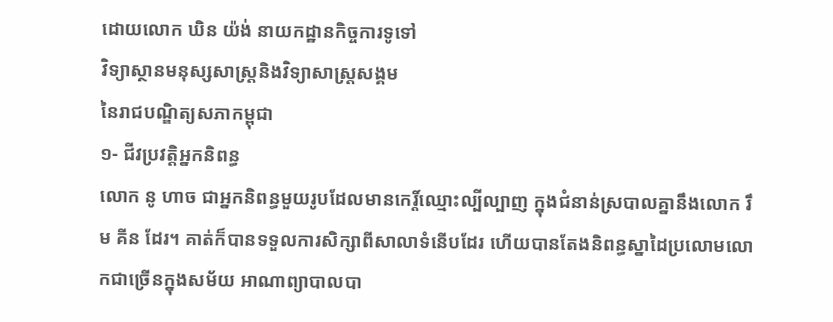ដោយលោក ឃិន យ៉ង់ នាយកដ្ឋានកិច្ចការទូទៅ
វិទ្យាស្ថានមនុស្សសាស្ត្រនិងវិទ្យាសាស្ត្រសង្គម
នៃរាជបណ្ឌិត្យសភាកម្ពុជា
១- ជីវប្រវត្ដិអ្នកនិពន្ធ
លោក នូ ហាច ជាអ្នកនិពន្ធមួយរូបដែលមានកេរ្ដិ៍ឈ្មោះល្បីល្បាញ ក្នុងជំនាន់ស្របាលគ្នានឹងលោក រឹម គីន ដែរ។ គាត់ក៏បានទទួលការសិក្សាពីសាលាទំនើបដែរ ហើយបានតែងនិពន្ធស្នាដៃប្រលោមលោកជាច្រើនក្នុងសម័យ អាណាព្យាបាលបា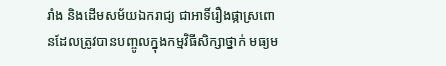រាំង និងដើមសម័យឯករាជ្យ ជាអាទិ៍រឿងផ្កាស្រពោនដែលត្រូវបានបញ្ចូលក្នុងកម្មវិធីសិក្សាថ្នាក់ មធ្យម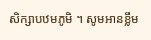សិក្សាបឋមភូមិ ។ សូមអានខ្លឹម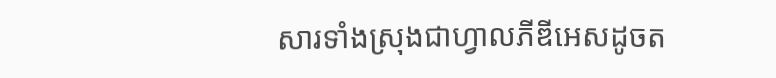សារទាំងស្រុងជាហ្វាលភីឌីអេសដូចត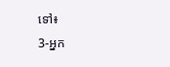ទៅ៖
3-អ្នក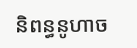និពន្ធនូហាច